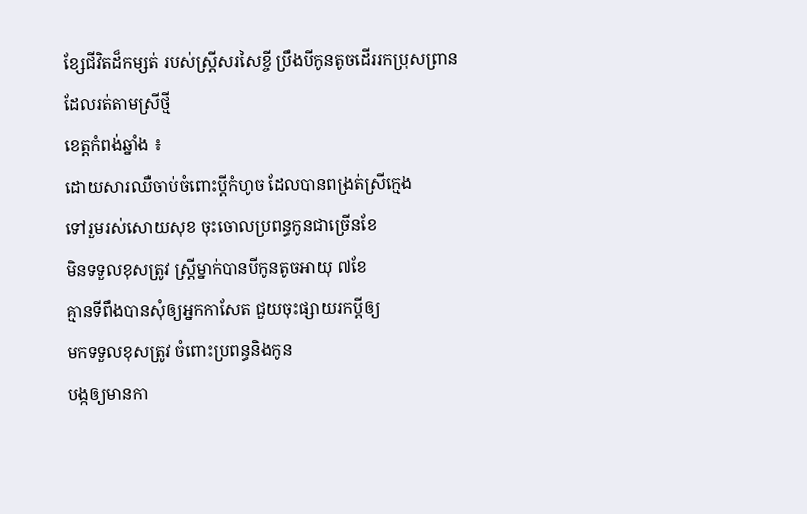ខ្សែជីវិតដ៏កម្សត់ របស់ស្ត្រីសរសៃខ្ចី ប្រឹងបីកូនតូចដើររកប្រុសព្រាន ដែលរត់តាមស្រីថ្មី
ខេត្តកំពង់ឆ្នាំង ៖
ដោយសារឈឺចាប់ចំពោះប្តីកំហូច ដែលបានពង្រត់ស្រីក្មេង
ទៅរួមរស់សោយសុខ ចុះចោលប្រពន្ធកូនជាច្រើនខែ
មិនទទួលខុសត្រូវ ស្ត្រីម្នាក់បានបីកូនតូចអាយុ ៧ខែ
គ្មានទីពឹងបានសុំឲ្យអ្នកកាសែត ជួយចុះផ្សាយរកប្តីឲ្យ
មកទទួលខុសត្រូវ ចំពោះប្រពន្ធនិងកូន
បង្កឲ្យមានកា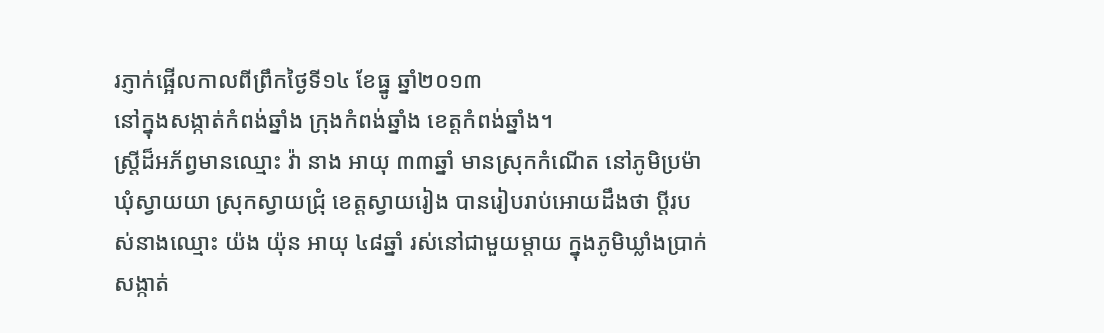រភ្ញាក់ផ្អើលកាលពីព្រឹកថ្ងៃទី១៤ ខែធ្នូ ឆ្នាំ២០១៣
នៅក្នុងសង្កាត់កំពង់ឆ្នាំង ក្រុងកំពង់ឆ្នាំង ខេត្តកំពង់ឆ្នាំង។
ស្ត្រីដ៏អភ័ព្វមានឈ្មោះ វ៉ា នាង អាយុ ៣៣ឆ្នាំ មានស្រុកកំណើត នៅភូមិប្រម៉ា ឃុំស្វាយយា ស្រុកស្វាយជ្រុំ ខេត្តស្វាយរៀង បានរៀបរាប់អោយដឹងថា ប្តីរបស់នាងឈ្មោះ យ៉ង យ៉ុន អាយុ ៤៨ឆ្នាំ រស់នៅជាមួយម្តាយ ក្នុងភូមិឃ្លាំងប្រាក់ សង្កាត់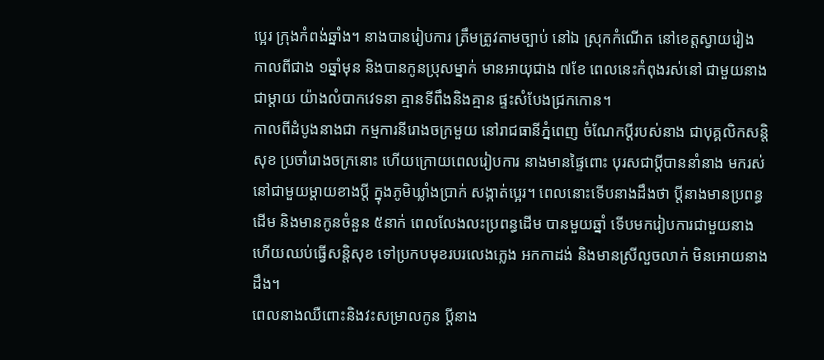ប្អេរ ក្រុងកំពង់ឆ្នាំង។ នាងបានរៀបការ ត្រឹមត្រូវតាមច្បាប់ នៅឯ ស្រុកកំណើត នៅខេត្តស្វាយរៀង កាលពីជាង ១ឆ្នាំមុន និងបានកូនប្រុសម្នាក់ មានអាយុជាង ៧ខែ ពេលនេះកំពុងរស់នៅ ជាមួយនាងជាម្តាយ យ៉ាងលំបាកវេទនា គ្មានទីពឹងនិងគ្មាន ផ្ទះសំបែងជ្រកកោន។
កាលពីដំបូងនាងជា កម្មការនីរោងចក្រមួយ នៅរាជធានីភ្នំពេញ ចំណែកប្តីរបស់នាង ជាបុគ្គលិកសន្តិសុខ ប្រចាំរោងចក្រនោះ ហើយក្រោយពេលរៀបការ នាងមានផ្ទៃពោះ បុរសជាប្តីបាននាំនាង មករស់នៅជាមួយម្តាយខាងប្តី ក្នុងភូមិឃ្លាំងប្រាក់ សង្កាត់ប្អេរ។ ពេលនោះទើបនាងដឹងថា ប្តីនាងមានប្រពន្ធដើម និងមានកូនចំនួន ៥នាក់ ពេលលែងលះប្រពន្ធដើម បានមួយឆ្នាំ ទើបមករៀបការជាមួយនាង ហើយឈប់ធ្វើសន្តិសុខ ទៅប្រកបមុខរបរលេងភ្លេង អកកាដង់ និងមានស្រីលួចលាក់ មិនអោយនាងដឹង។
ពេលនាងឈឺពោះនិងវះសម្រាលកូន ប្តីនាង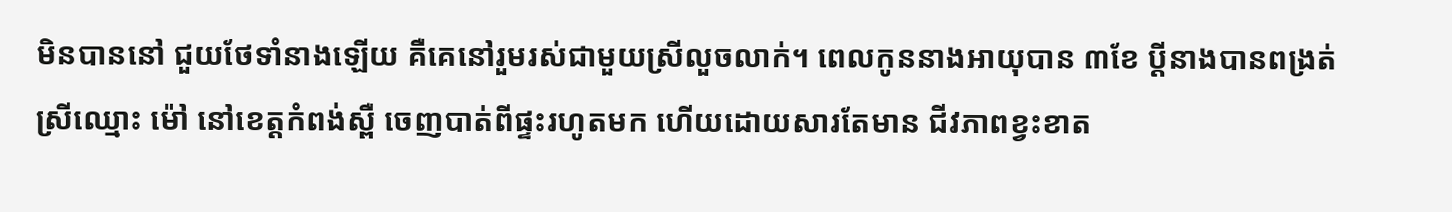មិនបាននៅ ជួយថែទាំនាងឡើយ គឺគេនៅរួមរស់ជាមួយស្រីលួចលាក់។ ពេលកូននាងអាយុបាន ៣ខែ ប្តីនាងបានពង្រត់ស្រីឈ្មោះ ម៉ៅ នៅខេត្តកំពង់ស្ពឺ ចេញបាត់ពីផ្ទះរហូតមក ហើយដោយសារតែមាន ជីវភាពខ្វះខាត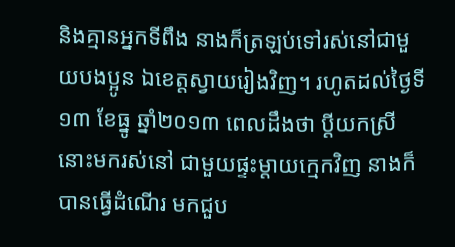និងគ្មានអ្នកទីពឹង នាងក៏ត្រឡប់ទៅរស់នៅជាមួយបងប្អូន ឯខេត្តស្វាយរៀងវិញ។ រហូតដល់ថ្ងៃទី១៣ ខែធ្នូ ឆ្នាំ២០១៣ ពេលដឹងថា ប្តីយកស្រីនោះមករស់នៅ ជាមួយផ្ទះម្តាយក្មេកវិញ នាងក៏បានធ្វើដំណើរ មកជួប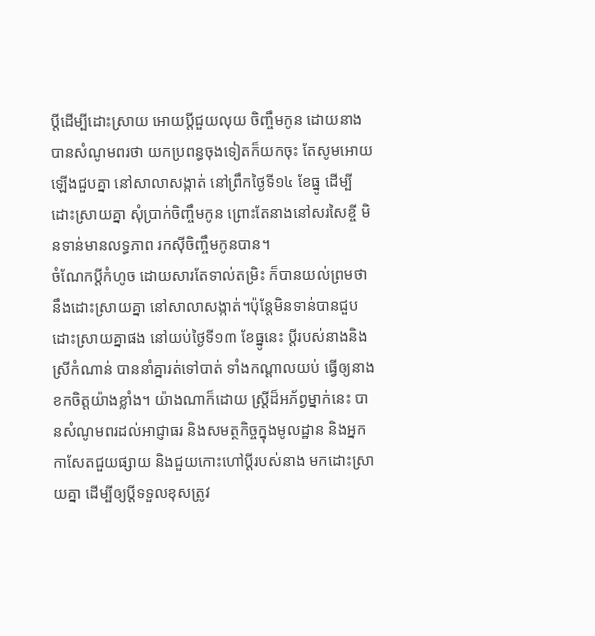ប្តីដើម្បីដោះស្រាយ អោយប្តីជួយលុយ ចិញ្ចឹមកូន ដោយនាងបានសំណូមពរថា យកប្រពន្ធចុងទៀតក៏យកចុះ តែសូមអោយឡើងជួបគ្នា នៅសាលាសង្កាត់ នៅព្រឹកថ្ងៃទី១៤ ខែធ្នូ ដើម្បីដោះស្រាយគ្នា សុំប្រាក់ចិញ្ចឹមកូន ព្រោះតែនាងនៅសរសៃខ្ចី មិនទាន់មានលទ្ធភាព រកស៊ីចិញ្ចឹមកូនបាន។
ចំណែកប្តីកំហូច ដោយសារតែទាល់តម្រិះ ក៏បានយល់ព្រមថា នឹងដោះស្រាយគ្នា នៅសាលាសង្កាត់។ប៉ុន្តែមិនទាន់បានជួប ដោះស្រាយគ្នាផង នៅយប់ថ្ងៃទី១៣ ខែធ្នូនេះ ប្តីរបស់នាងនិងស្រីកំណាន់ បាននាំគ្នារត់ទៅបាត់ ទាំងកណ្តាលយប់ ធ្វើឲ្យនាងខកចិត្តយ៉ាងខ្លាំង។ យ៉ាងណាក៏ដោយ ស្ត្រីដ៏អភ័ព្វម្នាក់នេះ បានសំណូមពរដល់អាជ្ញាធរ និងសមត្ថកិច្ចក្នុងមូលដ្ឋាន និងអ្នកកាសែតជួយផ្សាយ និងជួយកោះហៅប្តីរបស់នាង មកដោះស្រាយគ្នា ដើម្បីឲ្យប្តីទទួលខុសត្រូវ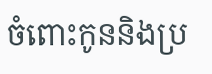ចំពោះកូននិងប្រ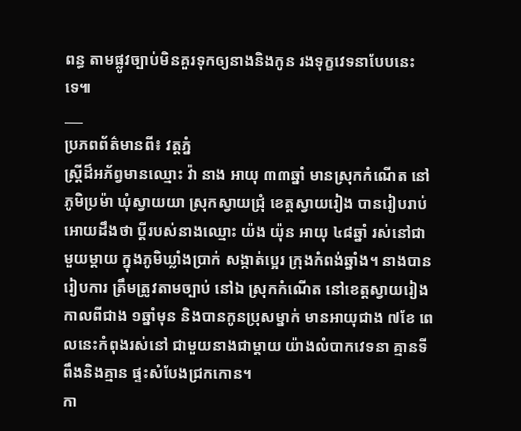ពន្ធ តាមផ្លូវច្បាប់មិនគួរទុកឲ្យនាងនិងកូន រងទុក្ខវេទនាបែបនេះទេ៕
___
ប្រភពព័ត៌មានពី៖ វត្តភ្នំ
ស្ត្រីដ៏អភ័ព្វមានឈ្មោះ វ៉ា នាង អាយុ ៣៣ឆ្នាំ មានស្រុកកំណើត នៅភូមិប្រម៉ា ឃុំស្វាយយា ស្រុកស្វាយជ្រុំ ខេត្តស្វាយរៀង បានរៀបរាប់អោយដឹងថា ប្តីរបស់នាងឈ្មោះ យ៉ង យ៉ុន អាយុ ៤៨ឆ្នាំ រស់នៅជាមួយម្តាយ ក្នុងភូមិឃ្លាំងប្រាក់ សង្កាត់ប្អេរ ក្រុងកំពង់ឆ្នាំង។ នាងបានរៀបការ ត្រឹមត្រូវតាមច្បាប់ នៅឯ ស្រុកកំណើត នៅខេត្តស្វាយរៀង កាលពីជាង ១ឆ្នាំមុន និងបានកូនប្រុសម្នាក់ មានអាយុជាង ៧ខែ ពេលនេះកំពុងរស់នៅ ជាមួយនាងជាម្តាយ យ៉ាងលំបាកវេទនា គ្មានទីពឹងនិងគ្មាន ផ្ទះសំបែងជ្រកកោន។
កា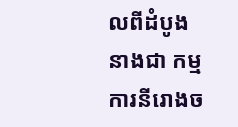លពីដំបូងនាងជា កម្មការនីរោងច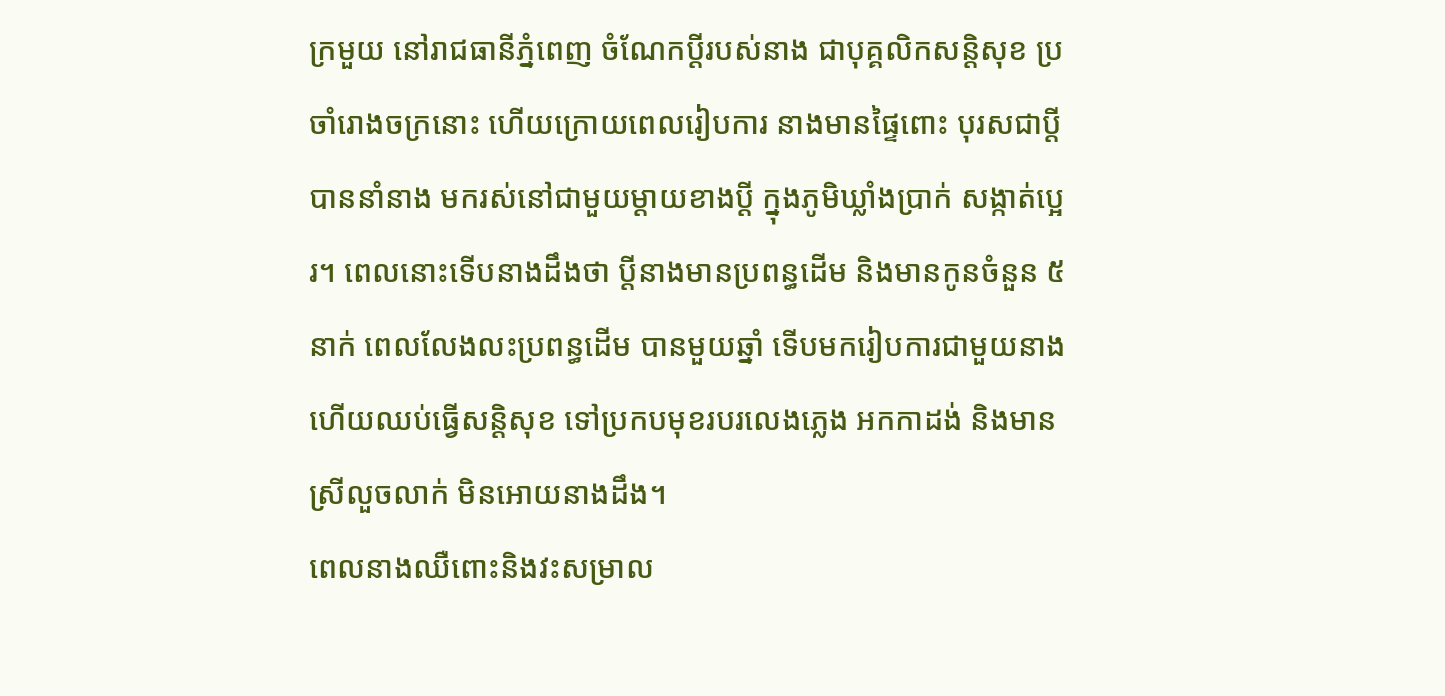ក្រមួយ នៅរាជធានីភ្នំពេញ ចំណែកប្តីរបស់នាង ជាបុគ្គលិកសន្តិសុខ ប្រចាំរោងចក្រនោះ ហើយក្រោយពេលរៀបការ នាងមានផ្ទៃពោះ បុរសជាប្តីបាននាំនាង មករស់នៅជាមួយម្តាយខាងប្តី ក្នុងភូមិឃ្លាំងប្រាក់ សង្កាត់ប្អេរ។ ពេលនោះទើបនាងដឹងថា ប្តីនាងមានប្រពន្ធដើម និងមានកូនចំនួន ៥នាក់ ពេលលែងលះប្រពន្ធដើម បានមួយឆ្នាំ ទើបមករៀបការជាមួយនាង ហើយឈប់ធ្វើសន្តិសុខ ទៅប្រកបមុខរបរលេងភ្លេង អកកាដង់ និងមានស្រីលួចលាក់ មិនអោយនាងដឹង។
ពេលនាងឈឺពោះនិងវះសម្រាល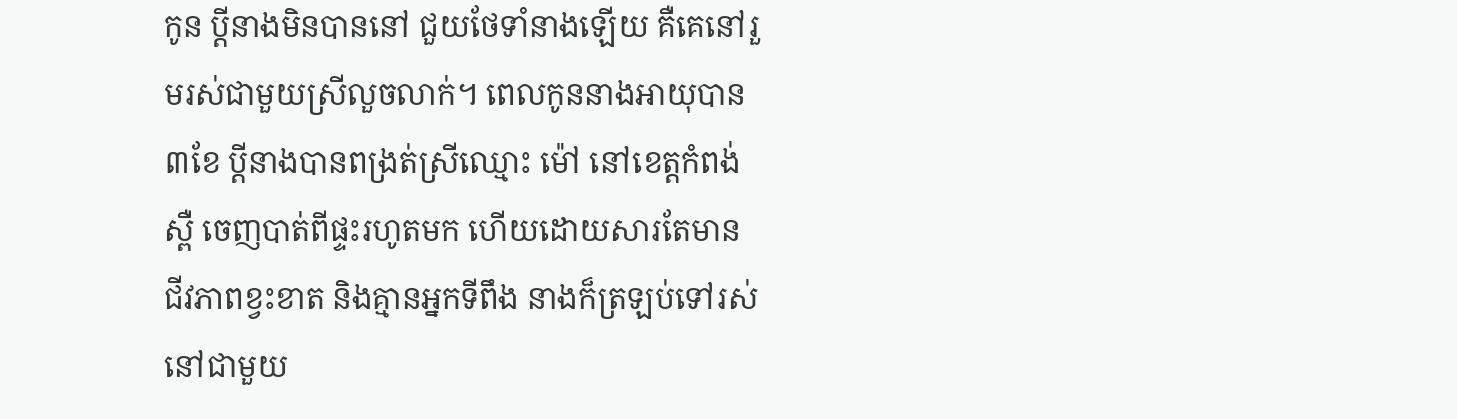កូន ប្តីនាងមិនបាននៅ ជួយថែទាំនាងឡើយ គឺគេនៅរួមរស់ជាមួយស្រីលួចលាក់។ ពេលកូននាងអាយុបាន ៣ខែ ប្តីនាងបានពង្រត់ស្រីឈ្មោះ ម៉ៅ នៅខេត្តកំពង់ស្ពឺ ចេញបាត់ពីផ្ទះរហូតមក ហើយដោយសារតែមាន ជីវភាពខ្វះខាត និងគ្មានអ្នកទីពឹង នាងក៏ត្រឡប់ទៅរស់នៅជាមួយ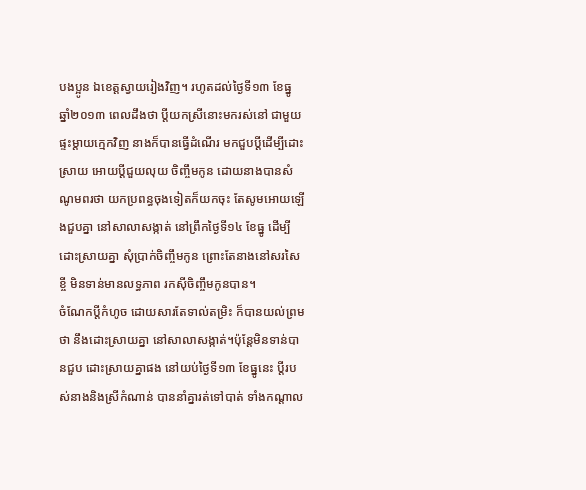បងប្អូន ឯខេត្តស្វាយរៀងវិញ។ រហូតដល់ថ្ងៃទី១៣ ខែធ្នូ ឆ្នាំ២០១៣ ពេលដឹងថា ប្តីយកស្រីនោះមករស់នៅ ជាមួយផ្ទះម្តាយក្មេកវិញ នាងក៏បានធ្វើដំណើរ មកជួបប្តីដើម្បីដោះស្រាយ អោយប្តីជួយលុយ ចិញ្ចឹមកូន ដោយនាងបានសំណូមពរថា យកប្រពន្ធចុងទៀតក៏យកចុះ តែសូមអោយឡើងជួបគ្នា នៅសាលាសង្កាត់ នៅព្រឹកថ្ងៃទី១៤ ខែធ្នូ ដើម្បីដោះស្រាយគ្នា សុំប្រាក់ចិញ្ចឹមកូន ព្រោះតែនាងនៅសរសៃខ្ចី មិនទាន់មានលទ្ធភាព រកស៊ីចិញ្ចឹមកូនបាន។
ចំណែកប្តីកំហូច ដោយសារតែទាល់តម្រិះ ក៏បានយល់ព្រមថា នឹងដោះស្រាយគ្នា នៅសាលាសង្កាត់។ប៉ុន្តែមិនទាន់បានជួប ដោះស្រាយគ្នាផង នៅយប់ថ្ងៃទី១៣ ខែធ្នូនេះ ប្តីរបស់នាងនិងស្រីកំណាន់ បាននាំគ្នារត់ទៅបាត់ ទាំងកណ្តាល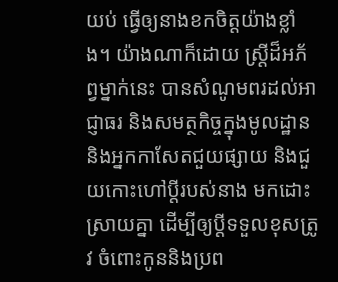យប់ ធ្វើឲ្យនាងខកចិត្តយ៉ាងខ្លាំង។ យ៉ាងណាក៏ដោយ ស្ត្រីដ៏អភ័ព្វម្នាក់នេះ បានសំណូមពរដល់អាជ្ញាធរ និងសមត្ថកិច្ចក្នុងមូលដ្ឋាន និងអ្នកកាសែតជួយផ្សាយ និងជួយកោះហៅប្តីរបស់នាង មកដោះស្រាយគ្នា ដើម្បីឲ្យប្តីទទួលខុសត្រូវ ចំពោះកូននិងប្រព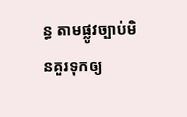ន្ធ តាមផ្លូវច្បាប់មិនគួរទុកឲ្យ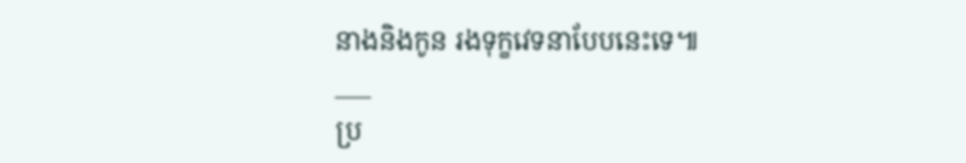នាងនិងកូន រងទុក្ខវេទនាបែបនេះទេ៕
___
ប្រ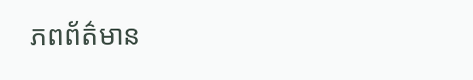ភពព័ត៌មាន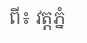ពី៖ វត្តភ្នំ